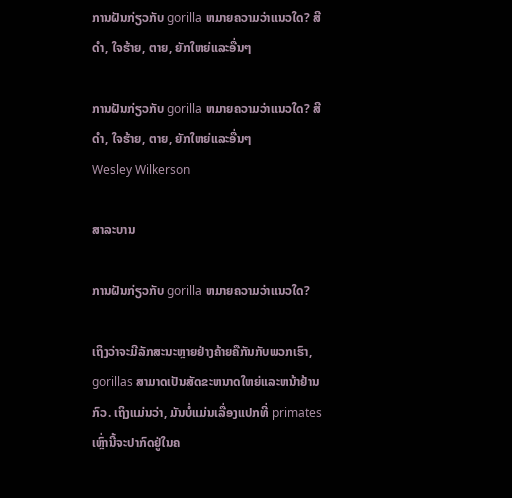ການຝັນກ່ຽວກັບ gorilla ຫມາຍຄວາມວ່າແນວໃດ? ສີດໍາ, ໃຈຮ້າຍ, ຕາຍ, ຍັກໃຫຍ່ແລະອື່ນໆ

ການຝັນກ່ຽວກັບ gorilla ຫມາຍຄວາມວ່າແນວໃດ? ສີດໍາ, ໃຈຮ້າຍ, ຕາຍ, ຍັກໃຫຍ່ແລະອື່ນໆ
Wesley Wilkerson

ສາລະບານ

ການຝັນກ່ຽວກັບ gorilla ຫມາຍຄວາມວ່າແນວໃດ?

ເຖິງວ່າຈະມີລັກສະນະຫຼາຍຢ່າງຄ້າຍຄືກັນກັບພວກເຮົາ, gorillas ສາມາດເປັນສັດຂະຫນາດໃຫຍ່ແລະຫນ້າຢ້ານກົວ. ເຖິງແມ່ນວ່າ, ມັນບໍ່ແມ່ນເລື່ອງແປກທີ່ primates ເຫຼົ່ານີ້ຈະປາກົດຢູ່ໃນຄ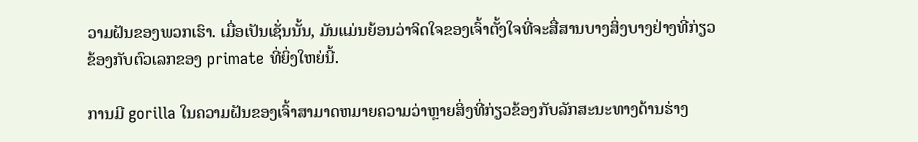ວາມຝັນຂອງພວກເຮົາ. ເມື່ອເປັນເຊັ່ນນັ້ນ, ມັນແມ່ນຍ້ອນວ່າຈິດໃຈຂອງເຈົ້າຕັ້ງໃຈທີ່ຈະສື່ສານບາງສິ່ງບາງຢ່າງທີ່ກ່ຽວຂ້ອງກັບຕົວເລກຂອງ primate ທີ່ຍິ່ງໃຫຍ່ນີ້.

ການມີ gorilla ໃນຄວາມຝັນຂອງເຈົ້າສາມາດຫມາຍຄວາມວ່າຫຼາຍສິ່ງທີ່ກ່ຽວຂ້ອງກັບລັກສະນະທາງດ້ານຮ່າງ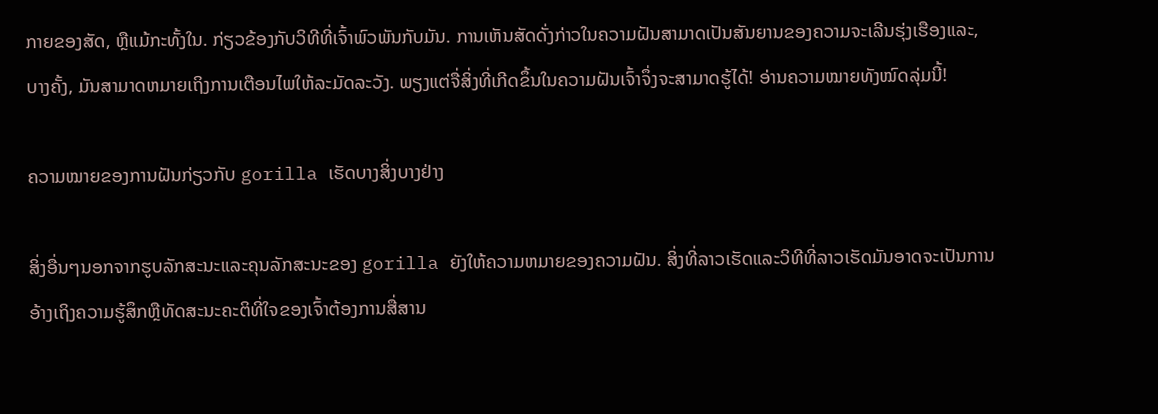ກາຍຂອງສັດ, ຫຼືແມ້ກະທັ້ງໃນ. ກ່ຽວຂ້ອງກັບວິທີທີ່ເຈົ້າພົວພັນກັບມັນ. ການເຫັນສັດດັ່ງກ່າວໃນຄວາມຝັນສາມາດເປັນສັນຍານຂອງຄວາມຈະເລີນຮຸ່ງເຮືອງແລະ, ບາງຄັ້ງ, ມັນສາມາດຫມາຍເຖິງການເຕືອນໄພໃຫ້ລະມັດລະວັງ. ພຽງແຕ່ຈື່ສິ່ງທີ່ເກີດຂຶ້ນໃນຄວາມຝັນເຈົ້າຈຶ່ງຈະສາມາດຮູ້ໄດ້! ອ່ານຄວາມໝາຍທັງໝົດລຸ່ມນີ້!

ຄວາມໝາຍຂອງການຝັນກ່ຽວກັບ gorilla ເຮັດບາງສິ່ງບາງຢ່າງ

ສິ່ງອື່ນໆນອກຈາກຮູບລັກສະນະແລະຄຸນລັກສະນະຂອງ gorilla ຍັງໃຫ້ຄວາມຫມາຍຂອງຄວາມຝັນ. ສິ່ງທີ່ລາວເຮັດແລະວິທີທີ່ລາວເຮັດມັນອາດຈະເປັນການອ້າງເຖິງຄວາມຮູ້ສຶກຫຼືທັດສະນະຄະຕິທີ່ໃຈຂອງເຈົ້າຕ້ອງການສື່ສານ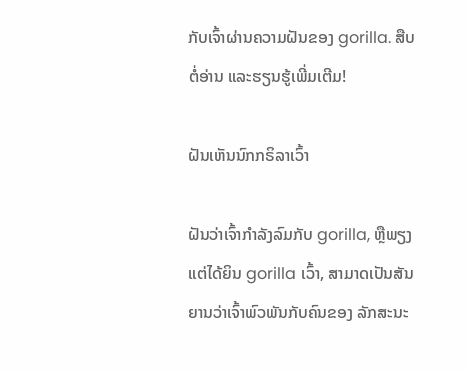ກັບເຈົ້າຜ່ານຄວາມຝັນຂອງ gorilla. ສືບຕໍ່ອ່ານ ແລະຮຽນຮູ້ເພີ່ມເຕີມ!

ຝັນເຫັນນົກກຣິລາເວົ້າ

ຝັນວ່າເຈົ້າກຳລັງລົມກັບ gorilla, ຫຼືພຽງແຕ່ໄດ້ຍິນ gorilla ເວົ້າ, ສາມາດເປັນສັນຍານວ່າເຈົ້າພົວພັນກັບຄົນຂອງ ລັກສະນະ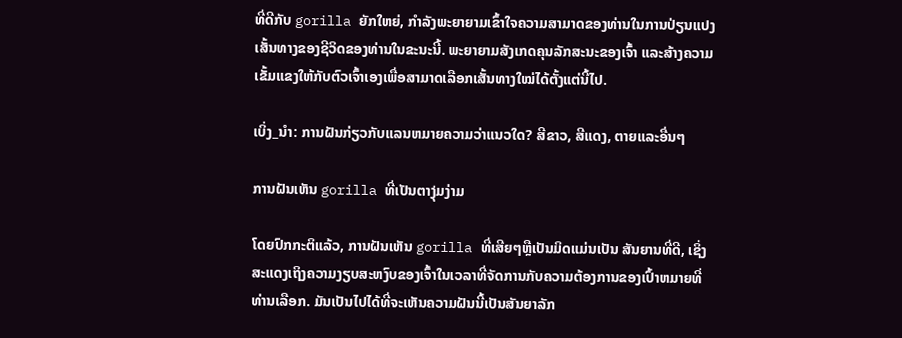ທີ່ດີກັບ gorilla ຍັກໃຫຍ່, ກໍາລັງພະຍາຍາມເຂົ້າໃຈຄວາມສາມາດຂອງທ່ານໃນການປ່ຽນແປງເສັ້ນທາງຂອງຊີວິດຂອງທ່ານໃນຂະນະນີ້. ພະຍາຍາມສັງເກດຄຸນລັກສະນະຂອງເຈົ້າ ແລະສ້າງຄວາມເຂັ້ມແຂງໃຫ້ກັບຕົວເຈົ້າເອງເພື່ອສາມາດເລືອກເສັ້ນທາງໃໝ່ໄດ້ຕັ້ງແຕ່ນີ້ໄປ.

ເບິ່ງ_ນຳ: ການຝັນກ່ຽວກັບແລນຫມາຍຄວາມວ່າແນວໃດ? ສີຂາວ, ສີແດງ, ຕາຍແລະອື່ນໆ

ການຝັນເຫັນ gorilla ທີ່ເປັນຕາງຸ່ມງ່າມ

ໂດຍປົກກະຕິແລ້ວ, ການຝັນເຫັນ gorilla ທີ່ເສີຍໆຫຼືເປັນມິດແມ່ນເປັນ ສັນຍານທີ່ດີ, ເຊິ່ງສະແດງເຖິງຄວາມງຽບສະຫງົບຂອງເຈົ້າໃນເວລາທີ່ຈັດການກັບຄວາມຕ້ອງການຂອງເປົ້າຫມາຍທີ່ທ່ານເລືອກ. ມັນເປັນໄປໄດ້ທີ່ຈະເຫັນຄວາມຝັນນີ້ເປັນສັນຍາລັກ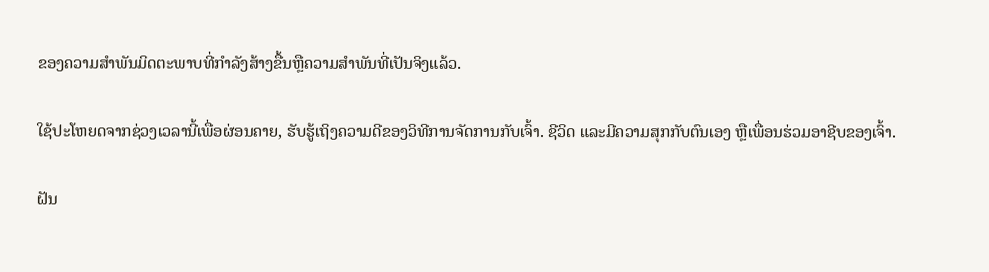ຂອງຄວາມສໍາພັນມິດຕະພາບທີ່ກໍາລັງສ້າງຂື້ນຫຼືຄວາມສໍາພັນທີ່ເປັນຈິງແລ້ວ.

ໃຊ້ປະໂຫຍດຈາກຊ່ວງເວລານີ້ເພື່ອຜ່ອນຄາຍ, ຮັບຮູ້ເຖິງຄວາມດີຂອງວິທີການຈັດການກັບເຈົ້າ. ຊີວິດ ແລະມີຄວາມສຸກກັບຕົນເອງ ຫຼືເພື່ອນຮ່ວມອາຊີບຂອງເຈົ້າ.

ຝັນ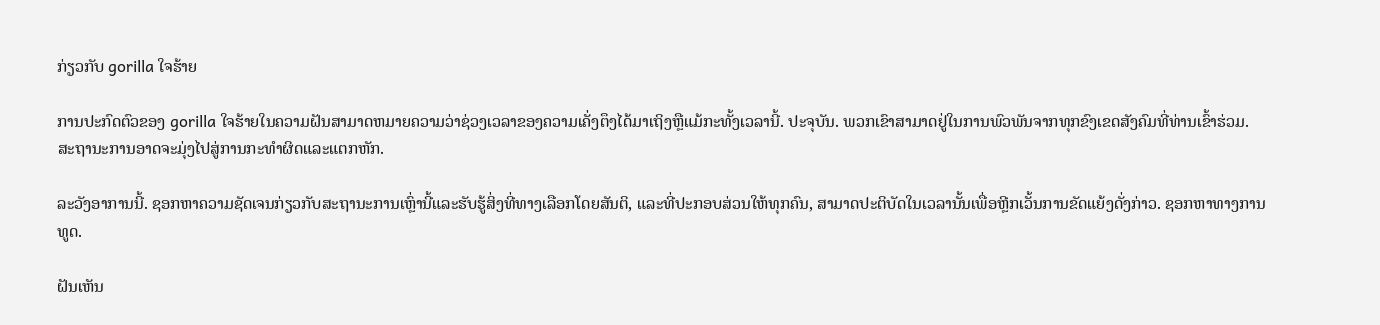ກ່ຽວກັບ gorilla ໃຈຮ້າຍ

ການປະກົດຕົວຂອງ gorilla ໃຈຮ້າຍໃນຄວາມຝັນສາມາດຫມາຍຄວາມວ່າຊ່ວງເວລາຂອງຄວາມເຄັ່ງຕຶງໄດ້ມາເຖິງຫຼືແມ້ກະທັ້ງເວລານີ້. ປະຈຸບັນ. ພວກເຂົາສາມາດຢູ່ໃນການພົວພັນຈາກທຸກຂົງເຂດສັງຄົມທີ່ທ່ານເຂົ້າຮ່ວມ. ສະຖານະການອາດຈະມຸ່ງໄປສູ່ການກະທໍາຜິດແລະແຕກຫັກ.

ລະວັງອາການນີ້. ຊອກຫາຄວາມຊັດເຈນກ່ຽວກັບສະຖານະການເຫຼົ່ານີ້ແລະຮັບຮູ້ສິ່ງທີ່ທາງເລືອກໂດຍສັນຕິ, ແລະທີ່ປະກອບສ່ວນໃຫ້ທຸກຄົນ, ສາມາດປະຕິບັດໃນເວລານັ້ນເພື່ອຫຼີກເວັ້ນການຂັດແຍ້ງດັ່ງກ່າວ. ຊອກຫາທາງການທູດ.

ຝັນເຫັນ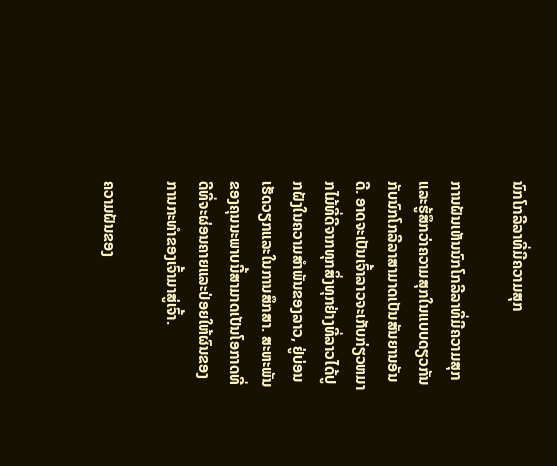ນົກໂກລີລາທີ່ມີຄວາມສຸກ

ການຝັນເຫັນນົກໂກລີລາທີ່ມີຄວາມສຸກ ແລະຮູ້ສຶກວ່າຄວາມສຸກໃນແບບດຽວກັນກັບນົກໂກລີລາສາມາດເປັນສັນຍານອັນດີ. ອາດຈະເປັນເຈົ້າລາວຈະເກັບກ່ຽວຫມາກໄມ້ທີ່ດີຈາກທຸກສິ່ງທຸກຢ່າງທີ່ລາວໄດ້ປູກຝັງໃນຄວາມສໍາພັນຂອງລາວ, ຢູ່ບ່ອນເຮັດວຽກແລະໃນການສຶກສາ. ສະຫະພັນຂອງຄຸນນະພາບນີ້ສາມາດເປັນໂອກາດທີ່ດີທີ່ຈະຜ່ອນຄາຍແລະປ່ອຍໃຫ້ຜົນຂອງການກະທໍາຂອງເຈົ້າມາສູ່ເຈົ້າ.

ຄວາມຝັນຂອງ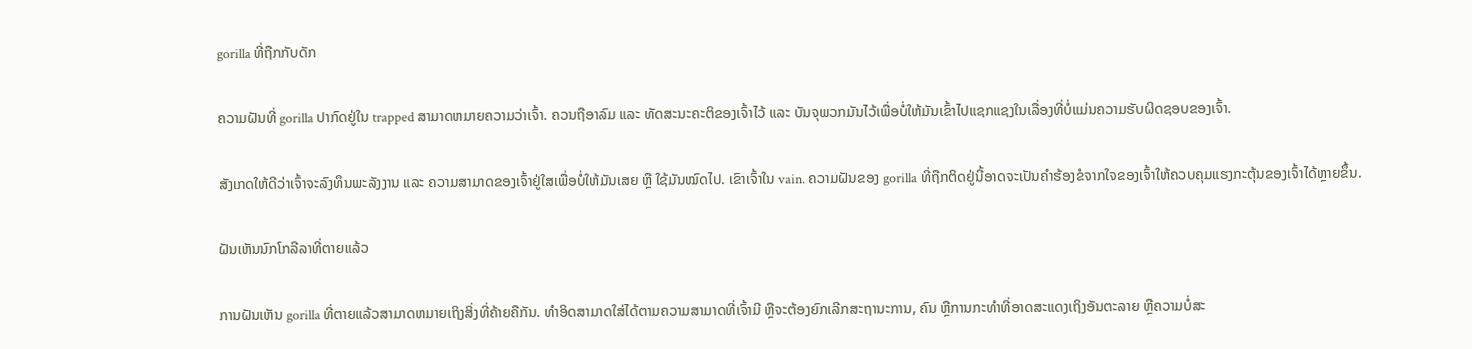gorilla ທີ່ຖືກກັບດັກ

ຄວາມຝັນທີ່ gorilla ປາກົດຢູ່ໃນ trapped ສາມາດຫມາຍຄວາມວ່າເຈົ້າ. ຄວນຖືອາລົມ ແລະ ທັດສະນະຄະຕິຂອງເຈົ້າໄວ້ ແລະ ບັນຈຸພວກມັນໄວ້ເພື່ອບໍ່ໃຫ້ມັນເຂົ້າໄປແຊກແຊງໃນເລື່ອງທີ່ບໍ່ແມ່ນຄວາມຮັບຜິດຊອບຂອງເຈົ້າ.

ສັງເກດໃຫ້ດີວ່າເຈົ້າຈະລົງທຶນພະລັງງານ ແລະ ຄວາມສາມາດຂອງເຈົ້າຢູ່ໃສເພື່ອບໍ່ໃຫ້ມັນເສຍ ຫຼື ໃຊ້ມັນໝົດໄປ. ເຂົາເຈົ້າໃນ vain. ຄວາມຝັນຂອງ gorilla ທີ່ຖືກຕິດຢູ່ນີ້ອາດຈະເປັນຄໍາຮ້ອງຂໍຈາກໃຈຂອງເຈົ້າໃຫ້ຄວບຄຸມແຮງກະຕຸ້ນຂອງເຈົ້າໄດ້ຫຼາຍຂຶ້ນ.

ຝັນເຫັນນົກໂກລີລາທີ່ຕາຍແລ້ວ

ການຝັນເຫັນ gorilla ທີ່ຕາຍແລ້ວສາມາດຫມາຍເຖິງສິ່ງທີ່ຄ້າຍຄືກັນ. ທໍາອິດສາມາດໃສ່ໄດ້ຕາມຄວາມສາມາດທີ່ເຈົ້າມີ ຫຼືຈະຕ້ອງຍົກເລີກສະຖານະການ, ຄົນ ຫຼືການກະທຳທີ່ອາດສະແດງເຖິງອັນຕະລາຍ ຫຼືຄວາມບໍ່ສະ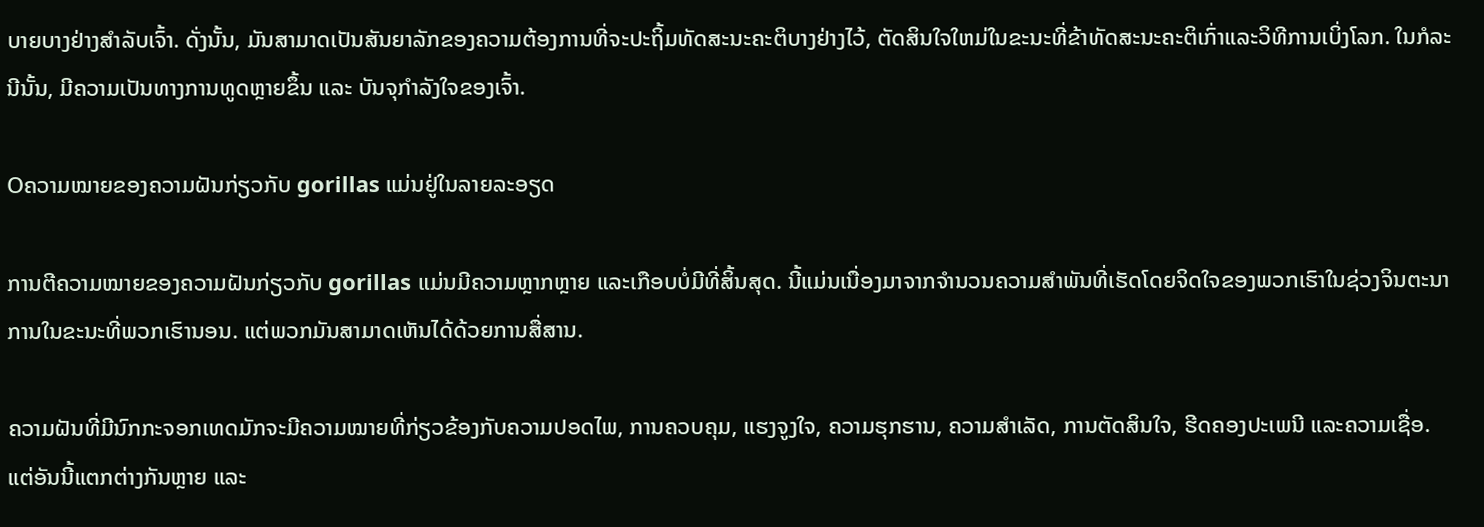ບາຍບາງຢ່າງສຳລັບເຈົ້າ. ດັ່ງນັ້ນ, ມັນສາມາດເປັນສັນຍາລັກຂອງຄວາມຕ້ອງການທີ່ຈະປະຖິ້ມທັດສະນະຄະຕິບາງຢ່າງໄວ້, ຕັດສິນໃຈໃຫມ່ໃນຂະນະທີ່ຂ້າທັດສະນະຄະຕິເກົ່າແລະວິທີການເບິ່ງໂລກ. ໃນກໍລະນີນັ້ນ, ມີຄວາມເປັນທາງການທູດຫຼາຍຂຶ້ນ ແລະ ບັນຈຸກຳລັງໃຈຂອງເຈົ້າ.

Oຄວາມໝາຍຂອງຄວາມຝັນກ່ຽວກັບ gorillas ແມ່ນຢູ່ໃນລາຍລະອຽດ

ການຕີຄວາມໝາຍຂອງຄວາມຝັນກ່ຽວກັບ gorillas ແມ່ນມີຄວາມຫຼາກຫຼາຍ ແລະເກືອບບໍ່ມີທີ່ສິ້ນສຸດ. ນີ້ແມ່ນເນື່ອງມາຈາກຈໍານວນຄວາມສໍາພັນທີ່ເຮັດໂດຍຈິດໃຈຂອງພວກເຮົາໃນຊ່ວງຈິນຕະນາການໃນຂະນະທີ່ພວກເຮົານອນ. ແຕ່ພວກມັນສາມາດເຫັນໄດ້ດ້ວຍການສື່ສານ.

ຄວາມຝັນທີ່ມີນົກກະຈອກເທດມັກຈະມີຄວາມໝາຍທີ່ກ່ຽວຂ້ອງກັບຄວາມປອດໄພ, ການຄວບຄຸມ, ແຮງຈູງໃຈ, ຄວາມຮຸກຮານ, ຄວາມສຳເລັດ, ການຕັດສິນໃຈ, ຮີດຄອງປະເພນີ ແລະຄວາມເຊື່ອ. ແຕ່ອັນນີ້ແຕກຕ່າງກັນຫຼາຍ ແລະ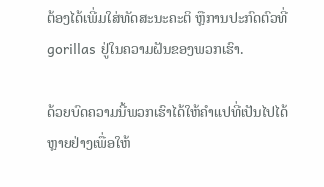ຕ້ອງໄດ້ເພີ່ມໃສ່ທັດສະນະຄະຕິ ຫຼືການປະກົດຕົວທີ່ gorillas ຢູ່ໃນຄວາມຝັນຂອງພວກເຮົາ.

ດ້ວຍບົດຄວາມນີ້ພວກເຮົາໄດ້ໃຫ້ຄໍາແປທີ່ເປັນໄປໄດ້ຫຼາຍຢ່າງເພື່ອໃຫ້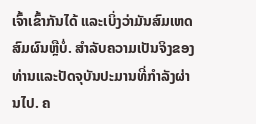ເຈົ້າເຂົ້າກັນໄດ້ ແລະເບິ່ງວ່າມັນສົມເຫດສົມຜົນຫຼືບໍ່. ສໍາລັບຄວາມເປັນຈິງຂອງທ່ານແລະປັດຈຸບັນປະມານທີ່ກໍາລັງຜ່ານໄປ. ຄ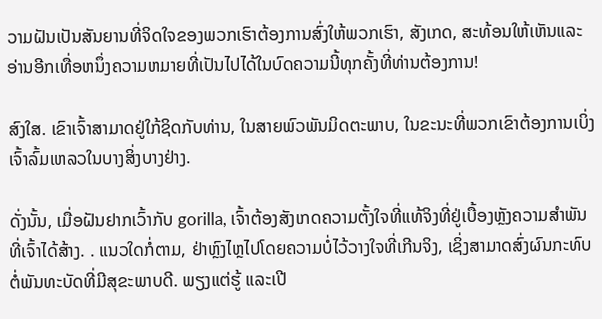ວາມຝັນເປັນສັນຍານທີ່ຈິດໃຈຂອງພວກເຮົາຕ້ອງການສົ່ງໃຫ້ພວກເຮົາ, ສັງເກດ, ສະທ້ອນໃຫ້ເຫັນແລະອ່ານອີກເທື່ອຫນຶ່ງຄວາມຫມາຍທີ່ເປັນໄປໄດ້ໃນບົດຄວາມນີ້ທຸກຄັ້ງທີ່ທ່ານຕ້ອງການ!

ສົງໃສ. ເຂົາເຈົ້າສາມາດຢູ່ໃກ້ຊິດກັບທ່ານ, ໃນສາຍພົວພັນມິດຕະພາບ, ໃນຂະນະທີ່ພວກເຂົາຕ້ອງການເບິ່ງເຈົ້າລົ້ມເຫລວໃນບາງສິ່ງບາງຢ່າງ.

ດັ່ງນັ້ນ, ເມື່ອຝັນຢາກເວົ້າກັບ gorilla, ເຈົ້າຕ້ອງສັງເກດຄວາມຕັ້ງໃຈທີ່ແທ້ຈິງທີ່ຢູ່ເບື້ອງຫຼັງຄວາມສໍາພັນທີ່ເຈົ້າໄດ້ສ້າງ. . ແນວໃດກໍ່ຕາມ, ຢ່າຫຼົງໄຫຼໄປໂດຍຄວາມບໍ່ໄວ້ວາງໃຈທີ່ເກີນຈິງ, ເຊິ່ງສາມາດສົ່ງຜົນກະທົບຕໍ່ພັນທະບັດທີ່ມີສຸຂະພາບດີ. ພຽງແຕ່ຮູ້ ແລະເປີ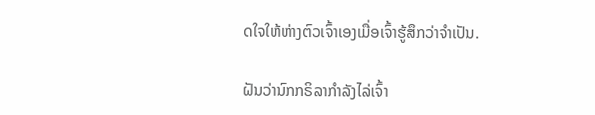ດໃຈໃຫ້ຫ່າງຕົວເຈົ້າເອງເມື່ອເຈົ້າຮູ້ສຶກວ່າຈຳເປັນ.

ຝັນວ່ານົກກຣິລາກຳລັງໄລ່ເຈົ້າ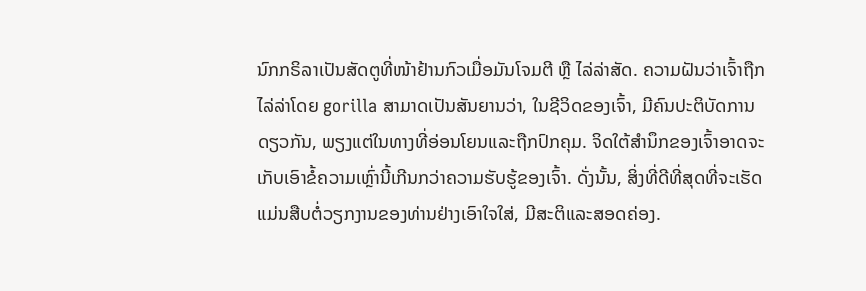ນົກກຣິລາເປັນສັດຕູທີ່ໜ້າຢ້ານກົວເມື່ອມັນໂຈມຕີ ຫຼື ໄລ່ລ່າສັດ. ຄວາມຝັນວ່າເຈົ້າຖືກໄລ່ລ່າໂດຍ gorilla ສາມາດເປັນສັນຍານວ່າ, ໃນຊີວິດຂອງເຈົ້າ, ມີຄົນປະຕິບັດການດຽວກັນ, ພຽງແຕ່ໃນທາງທີ່ອ່ອນໂຍນແລະຖືກປົກຄຸມ. ຈິດໃຕ້ສຳນຶກຂອງເຈົ້າອາດຈະເກັບເອົາຂໍ້ຄວາມເຫຼົ່ານີ້ເກີນກວ່າຄວາມຮັບຮູ້ຂອງເຈົ້າ. ດັ່ງນັ້ນ, ສິ່ງທີ່ດີທີ່ສຸດທີ່ຈະເຮັດແມ່ນສືບຕໍ່ວຽກງານຂອງທ່ານຢ່າງເອົາໃຈໃສ່, ມີສະຕິແລະສອດຄ່ອງ.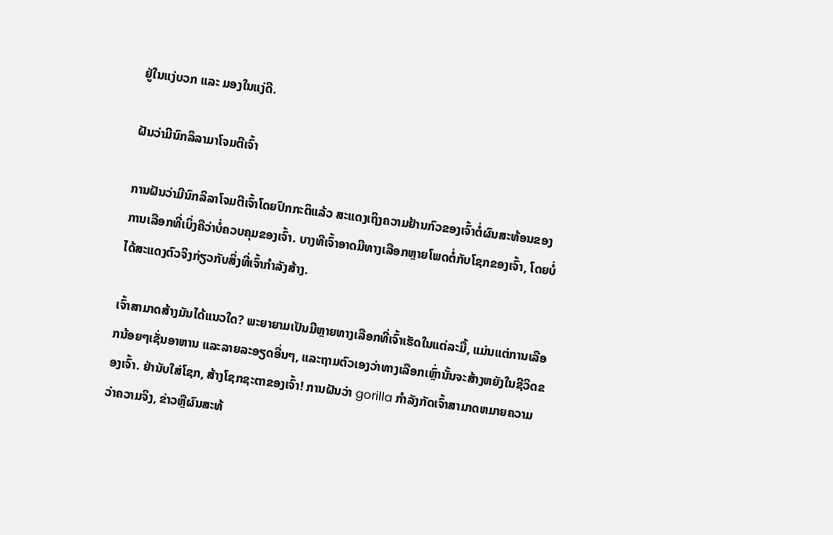ຢູ່ໃນແງ່ບວກ ແລະ ມອງໃນແງ່ດີ.

ຝັນວ່າມີນົກລິລາມາໂຈມຕີເຈົ້າ

ການຝັນວ່າມີນົກລິລາໂຈມຕີເຈົ້າໂດຍປົກກະຕິແລ້ວ ສະແດງເຖິງຄວາມຢ້ານກົວຂອງເຈົ້າຕໍ່ຜົນສະທ້ອນຂອງການເລືອກທີ່ເບິ່ງຄືວ່າບໍ່ຄວບຄຸມຂອງເຈົ້າ. ບາງທີເຈົ້າອາດມີທາງເລືອກຫຼາຍໂພດຕໍ່ກັບໂຊກຂອງເຈົ້າ, ໂດຍບໍ່ໄດ້ສະແດງຕົວຈິງກ່ຽວກັບສິ່ງທີ່ເຈົ້າກໍາລັງສ້າງ.

ເຈົ້າສາມາດສ້າງມັນໄດ້ແນວໃດ? ພະຍາຍາມເປັນມີຫຼາຍທາງເລືອກທີ່ເຈົ້າເຮັດໃນແຕ່ລະມື້, ແມ່ນແຕ່ການເລືອກນ້ອຍໆເຊັ່ນອາຫານ ແລະລາຍລະອຽດອື່ນໆ, ແລະຖາມຕົວເອງວ່າທາງເລືອກເຫຼົ່ານັ້ນຈະສ້າງຫຍັງໃນຊີວິດຂອງເຈົ້າ. ຢ່ານັບໃສ່ໂຊກ, ສ້າງໂຊກຊະຕາຂອງເຈົ້າ! ການຝັນວ່າ gorilla ກໍາລັງກັດເຈົ້າສາມາດຫມາຍຄວາມວ່າຄວາມຈິງ, ຂ່າວຫຼືຜົນສະທ້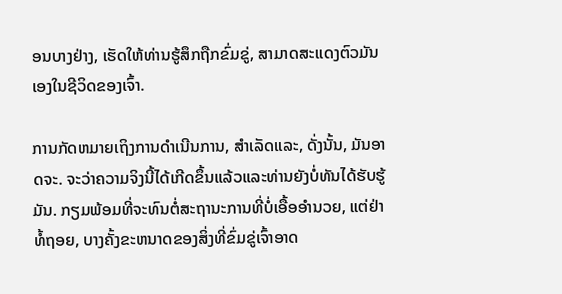ອນບາງຢ່າງ, ເຮັດໃຫ້ທ່ານຮູ້ສຶກຖືກຂົ່ມຂູ່, ສາມາດສະແດງຕົວມັນເອງໃນຊີວິດຂອງເຈົ້າ.

ການກັດຫມາຍເຖິງການດໍາເນີນການ, ສໍາເລັດແລະ, ດັ່ງນັ້ນ, ມັນອາດຈະ. ຈະວ່າຄວາມຈິງນີ້ໄດ້ເກີດຂຶ້ນແລ້ວແລະທ່ານຍັງບໍ່ທັນໄດ້ຮັບຮູ້ມັນ. ກຽມພ້ອມທີ່ຈະທົນຕໍ່ສະຖານະການທີ່ບໍ່ເອື້ອອໍານວຍ, ແຕ່ຢ່າທໍ້ຖອຍ, ບາງຄັ້ງຂະຫນາດຂອງສິ່ງທີ່ຂົ່ມຂູ່ເຈົ້າອາດ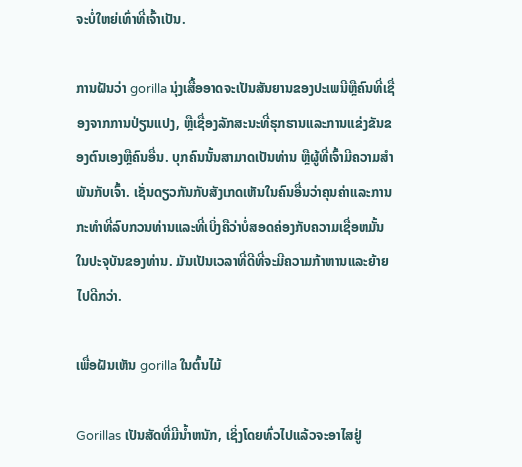ຈະບໍ່ໃຫຍ່ເທົ່າທີ່ເຈົ້າເປັນ.

ການຝັນວ່າ gorilla ນຸ່ງເສື້ອອາດຈະເປັນສັນຍານຂອງປະເພນີຫຼືຄົນທີ່ເຊື່ອງຈາກການປ່ຽນແປງ, ຫຼືເຊື່ອງລັກສະນະທີ່ຮຸກຮານແລະການແຂ່ງຂັນຂອງຕົນເອງຫຼືຄົນອື່ນ. ບຸກຄົນນັ້ນສາມາດເປັນທ່ານ ຫຼືຜູ້ທີ່ເຈົ້າມີຄວາມສໍາພັນກັບເຈົ້າ. ເຊັ່ນດຽວກັນກັບສັງເກດເຫັນໃນຄົນອື່ນວ່າຄຸນຄ່າແລະການກະທໍາທີ່ລົບກວນທ່ານແລະທີ່ເບິ່ງຄືວ່າບໍ່ສອດຄ່ອງກັບຄວາມເຊື່ອຫມັ້ນໃນປະຈຸບັນຂອງທ່ານ. ມັນເປັນເວລາທີ່ດີທີ່ຈະມີຄວາມກ້າຫານແລະຍ້າຍໄປດີກວ່າ.

ເພື່ອຝັນເຫັນ gorilla ໃນຕົ້ນໄມ້

Gorillas ເປັນສັດທີ່ມີນ້ຳຫນັກ, ເຊິ່ງໂດຍທົ່ວໄປແລ້ວຈະອາໄສຢູ່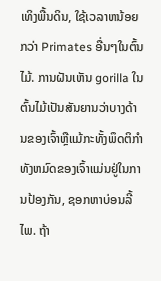ເທິງພື້ນດິນ, ໃຊ້ເວລາຫນ້ອຍກວ່າ Primates ອື່ນໆໃນຕົ້ນໄມ້. ການຝັນເຫັນ gorilla ໃນຕົ້ນໄມ້ເປັນສັນຍານວ່າບາງດ້ານຂອງເຈົ້າຫຼືແມ້ກະທັ້ງພຶດຕິກໍາທັງຫມົດຂອງເຈົ້າແມ່ນຢູ່ໃນການປ້ອງກັນ, ຊອກຫາບ່ອນລີ້ໄພ. ຖ້າ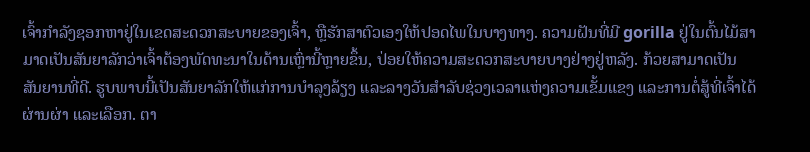ເຈົ້າກໍາລັງຊອກຫາຢູ່ໃນເຂດສະດວກສະບາຍຂອງເຈົ້າ, ຫຼືຮັກສາຕົວເອງໃຫ້ປອດໄພໃນບາງທາງ. ຄວາມຝັນທີ່ມີ gorilla ຢູ່ໃນຕົ້ນໄມ້ສາມາດເປັນສັນຍາລັກວ່າເຈົ້າຕ້ອງພັດທະນາໃນດ້ານເຫຼົ່ານີ້ຫຼາຍຂຶ້ນ, ປ່ອຍໃຫ້ຄວາມສະດວກສະບາຍບາງຢ່າງຢູ່ຫລັງ. ກ້ວຍສາມາດເປັນສັນຍານທີ່ດີ. ຮູບພາບນີ້ເປັນສັນຍາລັກໃຫ້ແກ່ການບຳລຸງລ້ຽງ ແລະລາງວັນສຳລັບຊ່ວງເວລາແຫ່ງຄວາມເຂັ້ມແຂງ ແລະການຕໍ່ສູ້ທີ່ເຈົ້າໄດ້ຜ່ານຜ່າ ແລະເລືອກ. ຕາ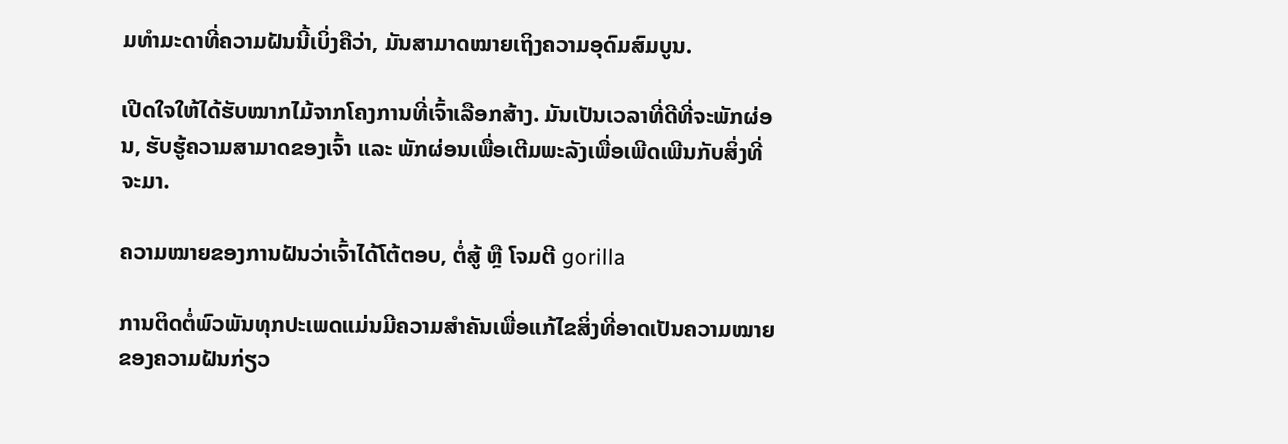ມທຳມະດາທີ່ຄວາມຝັນນີ້ເບິ່ງຄືວ່າ, ມັນສາມາດໝາຍເຖິງຄວາມອຸດົມສົມບູນ.

ເປີດໃຈໃຫ້ໄດ້ຮັບໝາກໄມ້ຈາກໂຄງການທີ່ເຈົ້າເລືອກສ້າງ. ມັນເປັນເວລາທີ່ດີທີ່ຈະພັກຜ່ອນ, ຮັບຮູ້ຄວາມສາມາດຂອງເຈົ້າ ແລະ ພັກຜ່ອນເພື່ອເຕີມພະລັງເພື່ອເພີດເພີນກັບສິ່ງທີ່ຈະມາ.

ຄວາມໝາຍຂອງການຝັນວ່າເຈົ້າໄດ້ໂຕ້ຕອບ, ຕໍ່ສູ້ ຫຼື ໂຈມຕີ gorilla

ການຕິດຕໍ່ພົວພັນທຸກປະເພດແມ່ນມີຄວາມສຳຄັນເພື່ອແກ້ໄຂສິ່ງທີ່ອາດເປັນຄວາມໝາຍຂອງຄວາມຝັນກ່ຽວ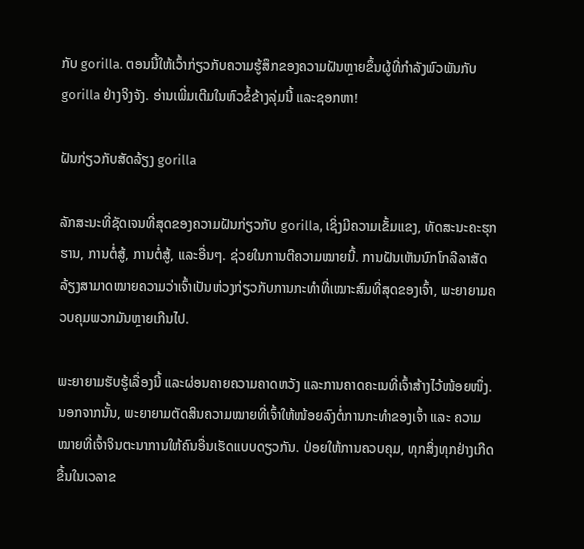ກັບ gorilla. ຕອນນີ້ໃຫ້ເວົ້າກ່ຽວກັບຄວາມຮູ້ສຶກຂອງຄວາມຝັນຫຼາຍຂຶ້ນຜູ້ທີ່ກໍາລັງພົວພັນກັບ gorilla ຢ່າງຈິງຈັງ. ອ່ານເພີ່ມເຕີມໃນຫົວຂໍ້ຂ້າງລຸ່ມນີ້ ແລະຊອກຫາ!

ຝັນກ່ຽວກັບສັດລ້ຽງ gorilla

ລັກສະນະທີ່ຊັດເຈນທີ່ສຸດຂອງຄວາມຝັນກ່ຽວກັບ gorilla, ເຊິ່ງມີຄວາມເຂັ້ມແຂງ, ທັດສະນະຄະຮຸກຮານ, ການຕໍ່ສູ້, ການຕໍ່ສູ້, ແລະອື່ນໆ. ຊ່ວຍໃນການຕີຄວາມໝາຍນີ້. ການຝັນເຫັນນົກໂກລີລາສັດລ້ຽງສາມາດໝາຍຄວາມວ່າເຈົ້າເປັນຫ່ວງກ່ຽວກັບການກະທຳທີ່ເໝາະສົມທີ່ສຸດຂອງເຈົ້າ, ພະຍາຍາມຄວບຄຸມພວກມັນຫຼາຍເກີນໄປ.

ພະຍາຍາມຮັບຮູ້ເລື່ອງນີ້ ແລະຜ່ອນຄາຍຄວາມຄາດຫວັງ ແລະການຄາດຄະເນທີ່ເຈົ້າສ້າງໄວ້ໜ້ອຍໜຶ່ງ. ນອກຈາກນັ້ນ, ພະຍາຍາມຕັດສິນຄວາມໝາຍທີ່ເຈົ້າໃຫ້ໜ້ອຍລົງຕໍ່ການກະທຳຂອງເຈົ້າ ແລະ ຄວາມໝາຍທີ່ເຈົ້າຈິນຕະນາການໃຫ້ຄົນອື່ນເຮັດແບບດຽວກັນ. ປ່ອຍໃຫ້ການຄວບຄຸມ, ທຸກສິ່ງທຸກຢ່າງເກີດຂື້ນໃນເວລາຂ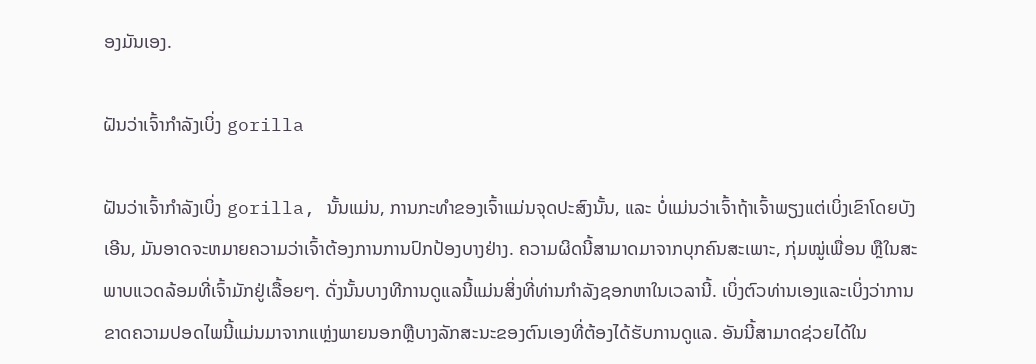ອງມັນເອງ.

ຝັນວ່າເຈົ້າກໍາລັງເບິ່ງ gorilla

ຝັນວ່າເຈົ້າກໍາລັງເບິ່ງ gorilla, ນັ້ນແມ່ນ, ການກະທໍາຂອງເຈົ້າແມ່ນຈຸດປະສົງນັ້ນ, ແລະ ບໍ່ແມ່ນວ່າເຈົ້າຖ້າເຈົ້າພຽງແຕ່ເບິ່ງເຂົາໂດຍບັງເອີນ, ມັນອາດຈະຫມາຍຄວາມວ່າເຈົ້າຕ້ອງການການປົກປ້ອງບາງຢ່າງ. ຄວາມຜິດນີ້ສາມາດມາຈາກບຸກຄົນສະເພາະ, ກຸ່ມໝູ່ເພື່ອນ ຫຼືໃນສະພາບແວດລ້ອມທີ່ເຈົ້າມັກຢູ່ເລື້ອຍໆ. ດັ່ງນັ້ນບາງທີການດູແລນີ້ແມ່ນສິ່ງທີ່ທ່ານກໍາລັງຊອກຫາໃນເວລານີ້. ເບິ່ງຕົວທ່ານເອງແລະເບິ່ງວ່າການຂາດຄວາມປອດໄພນີ້ແມ່ນມາຈາກແຫຼ່ງພາຍນອກຫຼືບາງລັກສະນະຂອງຕົນເອງທີ່ຕ້ອງໄດ້ຮັບການດູແລ. ອັນນີ້ສາມາດຊ່ວຍໄດ້ໃນ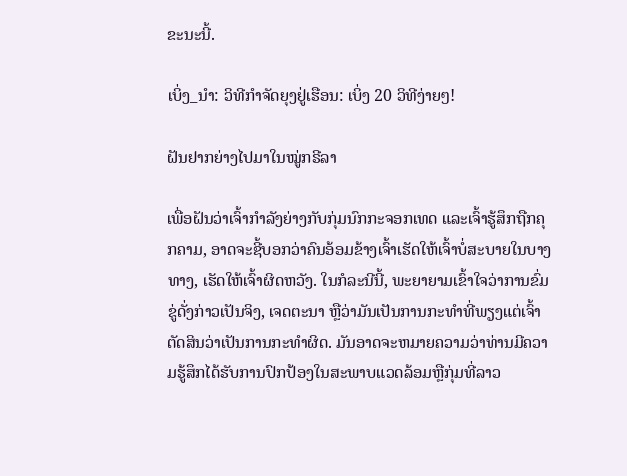ຂະນະນີ້.

ເບິ່ງ_ນຳ: ວິທີກຳຈັດຍຸງຢູ່ເຮືອນ: ເບິ່ງ 20 ວິທີງ່າຍໆ!

ຝັນຢາກຍ່າງໄປມາໃນໝູ່ກຣີລາ

ເພື່ອຝັນວ່າເຈົ້າກຳລັງຍ່າງກັບກຸ່ມນົກກະຈອກເທດ ແລະເຈົ້າຮູ້ສຶກຖືກຄຸກຄາມ, ອາດຈະຊີ້ບອກວ່າຄົນອ້ອມຂ້າງເຈົ້າເຮັດໃຫ້ເຈົ້າບໍ່ສະບາຍໃນບາງທາງ, ເຮັດໃຫ້ເຈົ້າຜິດຫວັງ. ໃນກໍລະນີນີ້, ພະຍາຍາມເຂົ້າໃຈວ່າການຂົ່ມຂູ່ດັ່ງກ່າວເປັນຈິງ, ເຈດຕະນາ ຫຼືວ່າມັນເປັນການກະທຳທີ່ພຽງແຕ່ເຈົ້າຕັດສິນວ່າເປັນການກະທໍາຜິດ. ມັນອາດຈະຫມາຍຄວາມວ່າທ່ານມີຄວາມຮູ້ສຶກໄດ້ຮັບການປົກປ້ອງໃນສະພາບແວດລ້ອມຫຼືກຸ່ມທີ່ລາວ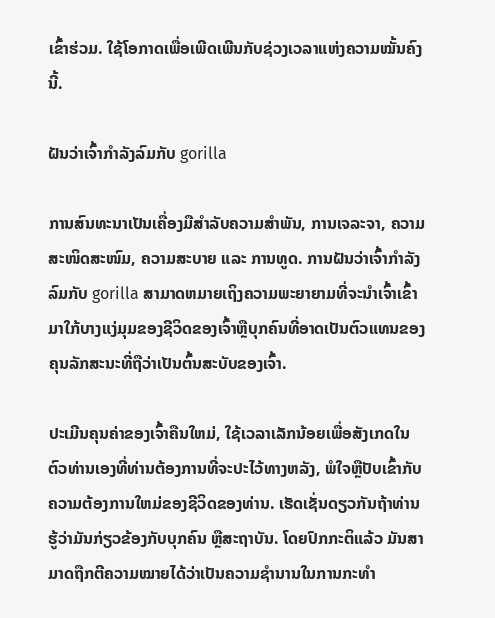ເຂົ້າຮ່ວມ. ໃຊ້ໂອກາດເພື່ອເພີດເພີນກັບຊ່ວງເວລາແຫ່ງຄວາມໝັ້ນຄົງນີ້.

ຝັນວ່າເຈົ້າກຳລັງລົມກັບ gorilla

ການສົນທະນາເປັນເຄື່ອງມືສຳລັບຄວາມສຳພັນ, ການເຈລະຈາ, ຄວາມສະໜິດສະໜົມ, ຄວາມສະບາຍ ແລະ ການທູດ. ການຝັນວ່າເຈົ້າກໍາລັງລົມກັບ gorilla ສາມາດຫມາຍເຖິງຄວາມພະຍາຍາມທີ່ຈະນໍາເຈົ້າເຂົ້າມາໃກ້ບາງແງ່ມຸມຂອງຊີວິດຂອງເຈົ້າຫຼືບຸກຄົນທີ່ອາດເປັນຕົວແທນຂອງຄຸນລັກສະນະທີ່ຖືວ່າເປັນຕົ້ນສະບັບຂອງເຈົ້າ.

ປະເມີນຄຸນຄ່າຂອງເຈົ້າຄືນໃຫມ່, ໃຊ້ເວລາເລັກນ້ອຍເພື່ອສັງເກດໃນ ຕົວທ່ານເອງທີ່ທ່ານຕ້ອງການທີ່ຈະປະໄວ້ທາງຫລັງ, ພໍໃຈຫຼືປັບເຂົ້າກັບຄວາມຕ້ອງການໃຫມ່ຂອງຊີວິດຂອງທ່ານ. ເຮັດເຊັ່ນດຽວກັນຖ້າທ່ານຮູ້ວ່າມັນກ່ຽວຂ້ອງກັບບຸກຄົນ ຫຼືສະຖາບັນ. ໂດຍປົກກະຕິແລ້ວ ມັນສາມາດຖືກຕີຄວາມໝາຍໄດ້ວ່າເປັນຄວາມຊຳນານໃນການກະທຳ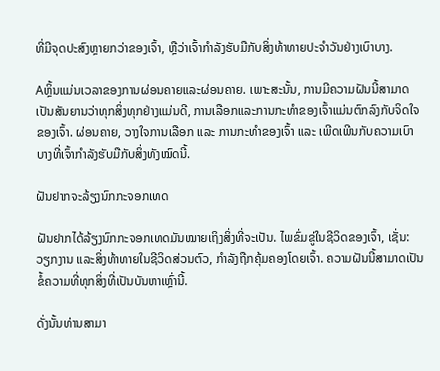ທີ່ມີຈຸດປະສົງຫຼາຍກວ່າຂອງເຈົ້າ, ຫຼືວ່າເຈົ້າກຳລັງຮັບມືກັບສິ່ງທ້າທາຍປະຈໍາວັນຢ່າງເບົາບາງ.

Aຫຼິ້ນແມ່ນເວລາຂອງການຜ່ອນຄາຍແລະຜ່ອນຄາຍ. ເພາະສະນັ້ນ, ການມີຄວາມຝັນນີ້ສາມາດເປັນສັນຍານວ່າທຸກສິ່ງທຸກຢ່າງແມ່ນດີ, ການເລືອກແລະການກະທໍາຂອງເຈົ້າແມ່ນຕົກລົງກັບຈິດໃຈຂອງເຈົ້າ. ຜ່ອນຄາຍ, ວາງໃຈການເລືອກ ແລະ ການກະທຳຂອງເຈົ້າ ແລະ ເພີດເພີນກັບຄວາມເບົາບາງທີ່ເຈົ້າກຳລັງຮັບມືກັບສິ່ງທັງໝົດນີ້.

ຝັນຢາກຈະລ້ຽງນົກກະຈອກເທດ

ຝັນຢາກໄດ້ລ້ຽງນົກກະຈອກເທດມັນໝາຍເຖິງສິ່ງທີ່ຈະເປັນ. ໄພຂົ່ມຂູ່ໃນຊີວິດຂອງເຈົ້າ, ເຊັ່ນ: ວຽກງານ ແລະສິ່ງທ້າທາຍໃນຊີວິດສ່ວນຕົວ, ກໍາລັງຖືກຄຸ້ມຄອງໂດຍເຈົ້າ. ຄວາມຝັນນີ້ສາມາດເປັນຂໍ້ຄວາມທີ່ທຸກສິ່ງທີ່ເປັນບັນຫາເຫຼົ່ານີ້.

ດັ່ງນັ້ນທ່ານສາມາ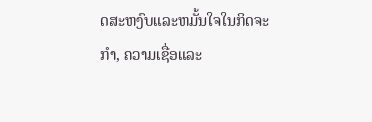ດສະຫງົບແລະຫມັ້ນໃຈໃນກິດຈະກໍາ, ຄວາມເຊື່ອແລະ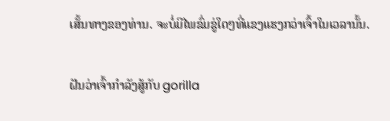ເສັ້ນທາງຂອງທ່ານ. ຈະບໍ່ມີໄພຂົ່ມຂູ່ໃດໆທີ່ແຂງແຮງກວ່າເຈົ້າໃນເວລານັ້ນ.

ຝັນວ່າເຈົ້າກຳລັງສູ້ກັບ gorilla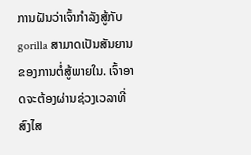ການຝັນວ່າເຈົ້າກຳລັງສູ້ກັບ gorilla ສາມາດເປັນສັນຍານຂອງການຕໍ່ສູ້ພາຍໃນ. ເຈົ້າອາດຈະຕ້ອງຜ່ານຊ່ວງເວລາທີ່ສົງໄສ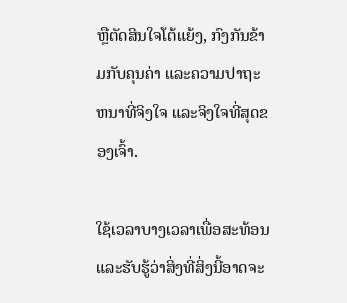ຫຼືຕັດສິນໃຈໂຕ້ແຍ້ງ, ກົງກັນຂ້າມກັບຄຸນຄ່າ ແລະຄວາມປາຖະຫນາທີ່ຈິງໃຈ ແລະຈິງໃຈທີ່ສຸດຂອງເຈົ້າ.

ໃຊ້ເວລາບາງເວລາເພື່ອສະທ້ອນ ແລະຮັບຮູ້ວ່າສິ່ງທີ່ສິ່ງນີ້ອາດຈະ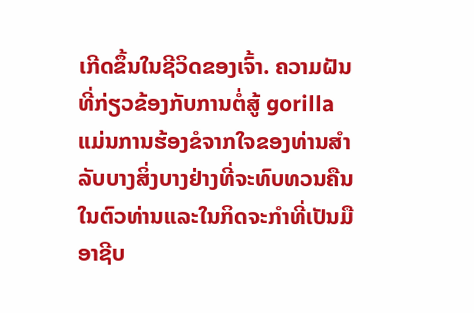ເກີດຂຶ້ນໃນຊີວິດຂອງເຈົ້າ. ຄວາມຝັນທີ່ກ່ຽວຂ້ອງກັບການຕໍ່ສູ້ gorilla ແມ່ນການຮ້ອງຂໍຈາກໃຈຂອງທ່ານສໍາລັບບາງສິ່ງບາງຢ່າງທີ່ຈະທົບທວນຄືນໃນຕົວທ່ານແລະໃນກິດຈະກໍາທີ່ເປັນມືອາຊີບ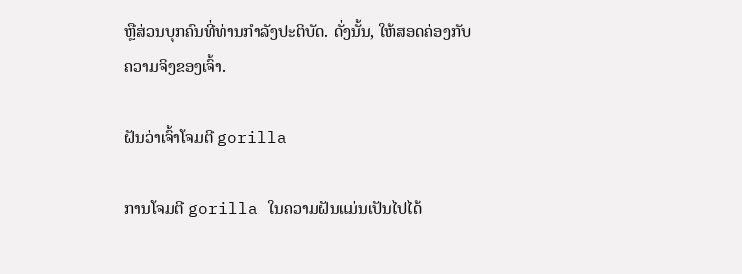ຫຼືສ່ວນບຸກຄົນທີ່ທ່ານກໍາລັງປະຕິບັດ. ດັ່ງນັ້ນ, ໃຫ້ສອດຄ່ອງກັບຄວາມຈິງຂອງເຈົ້າ.

ຝັນວ່າເຈົ້າໂຈມຕີ gorilla

ການໂຈມຕີ gorilla ໃນຄວາມຝັນແມ່ນເປັນໄປໄດ້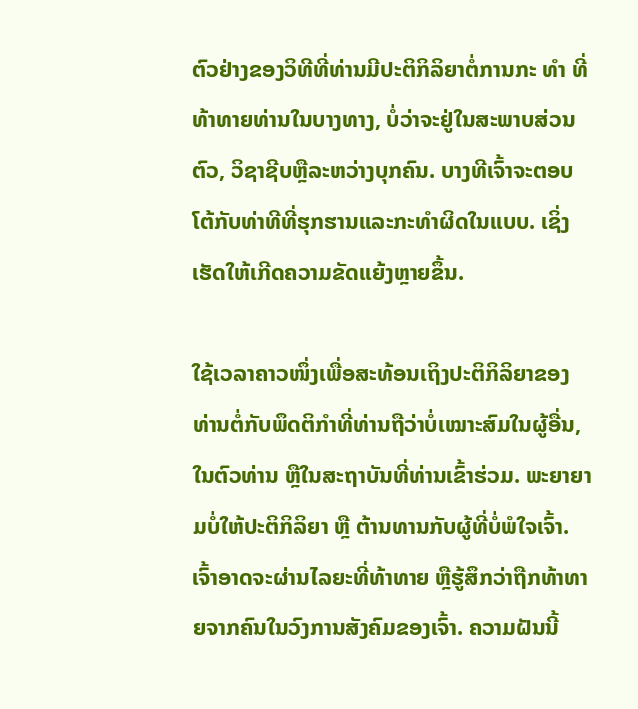ຕົວຢ່າງຂອງວິທີທີ່ທ່ານມີປະຕິກິລິຍາຕໍ່ການກະ ທຳ ທີ່ທ້າທາຍທ່ານໃນບາງທາງ, ບໍ່ວ່າຈະຢູ່ໃນສະພາບສ່ວນຕົວ, ວິຊາຊີບຫຼືລະຫວ່າງບຸກຄົນ. ບາງທີເຈົ້າຈະຕອບໂຕ້ກັບທ່າທີທີ່ຮຸກຮານແລະກະທໍາຜິດໃນແບບ. ເຊິ່ງເຮັດໃຫ້ເກີດຄວາມຂັດແຍ້ງຫຼາຍຂຶ້ນ.

ໃຊ້ເວລາຄາວໜຶ່ງເພື່ອສະທ້ອນເຖິງປະຕິກິລິຍາຂອງທ່ານຕໍ່ກັບພຶດຕິກໍາທີ່ທ່ານຖືວ່າບໍ່ເໝາະສົມໃນຜູ້ອື່ນ, ໃນຕົວທ່ານ ຫຼືໃນສະຖາບັນທີ່ທ່ານເຂົ້າຮ່ວມ. ພະຍາຍາມບໍ່ໃຫ້ປະຕິກິລິຍາ ຫຼື ຕ້ານທານກັບຜູ້ທີ່ບໍ່ພໍໃຈເຈົ້າ. ເຈົ້າອາດຈະຜ່ານໄລຍະທີ່ທ້າທາຍ ຫຼືຮູ້ສຶກວ່າຖືກທ້າທາຍຈາກຄົນໃນວົງການສັງຄົມຂອງເຈົ້າ. ຄວາມຝັນນີ້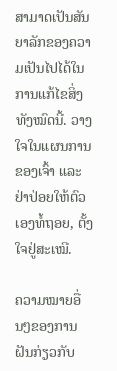ສາມາດເປັນສັນຍາລັກຂອງຄວາມເປັນໄປໄດ້ໃນການແກ້ໄຂສິ່ງທັງໝົດນີ້. ວາງໃຈໃນແຜນການຂອງເຈົ້າ ແລະຢ່າປ່ອຍໃຫ້ຕົວເອງທໍ້ຖອຍ, ຕັ້ງໃຈຢູ່ສະເໝີ.

ຄວາມໝາຍອື່ນໆຂອງການຝັນກ່ຽວກັບ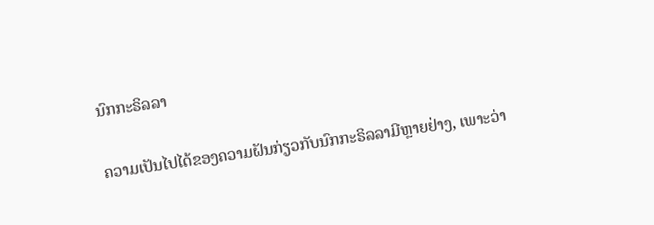ນົກກະຣິລລາ

ຄວາມເປັນໄປໄດ້ຂອງຄວາມຝັນກ່ຽວກັບນົກກະຣິລລາມີຫຼາຍຢ່າງ, ເພາະວ່າ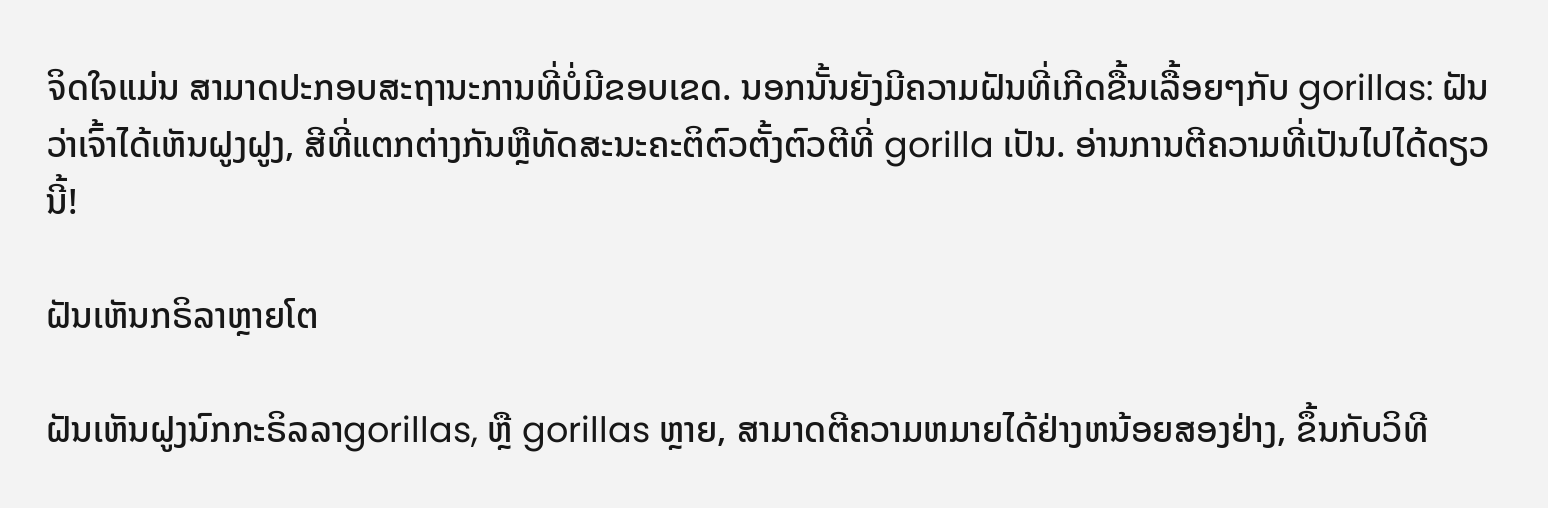ຈິດໃຈແມ່ນ ສາມາດປະກອບສະຖານະການທີ່ບໍ່ມີຂອບເຂດ. ນອກນັ້ນຍັງມີຄວາມຝັນທີ່ເກີດຂື້ນເລື້ອຍໆກັບ gorillas: ຝັນວ່າເຈົ້າໄດ້ເຫັນຝູງຝູງ, ສີທີ່ແຕກຕ່າງກັນຫຼືທັດສະນະຄະຕິຕົວຕັ້ງຕົວຕີທີ່ gorilla ເປັນ. ອ່ານການຕີຄວາມທີ່ເປັນໄປໄດ້ດຽວນີ້!

ຝັນເຫັນກຣິລາຫຼາຍໂຕ

ຝັນເຫັນຝູງນົກກະຣິລລາgorillas, ຫຼື gorillas ຫຼາຍ, ສາມາດຕີຄວາມຫມາຍໄດ້ຢ່າງຫນ້ອຍສອງຢ່າງ, ຂຶ້ນກັບວິທີ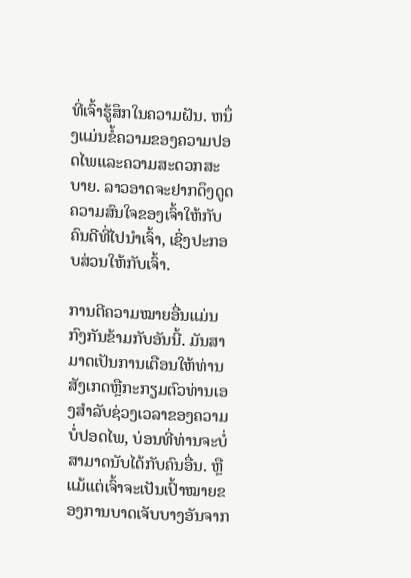ທີ່ເຈົ້າຮູ້ສຶກໃນຄວາມຝັນ. ຫນຶ່ງແມ່ນຂໍ້ຄວາມຂອງຄວາມປອດໄພແລະຄວາມສະດວກສະບາຍ. ລາວອາດຈະຢາກດຶງດູດຄວາມສົນໃຈຂອງເຈົ້າໃຫ້ກັບຄົນດີທີ່ໄປນໍາເຈົ້າ, ເຊິ່ງປະກອບສ່ວນໃຫ້ກັບເຈົ້າ.

ການຕີຄວາມໝາຍອື່ນແມ່ນກົງກັນຂ້າມກັບອັນນີ້. ມັນສາມາດເປັນການເຕືອນໃຫ້ທ່ານສັງເກດຫຼືກະກຽມຕົວທ່ານເອງສໍາລັບຊ່ວງເວລາຂອງຄວາມບໍ່ປອດໄພ, ບ່ອນທີ່ທ່ານຈະບໍ່ສາມາດນັບໄດ້ກັບຄົນອື່ນ. ຫຼືແມ້ແຕ່ເຈົ້າຈະເປັນເປົ້າໝາຍຂອງການບາດເຈັບບາງອັນຈາກ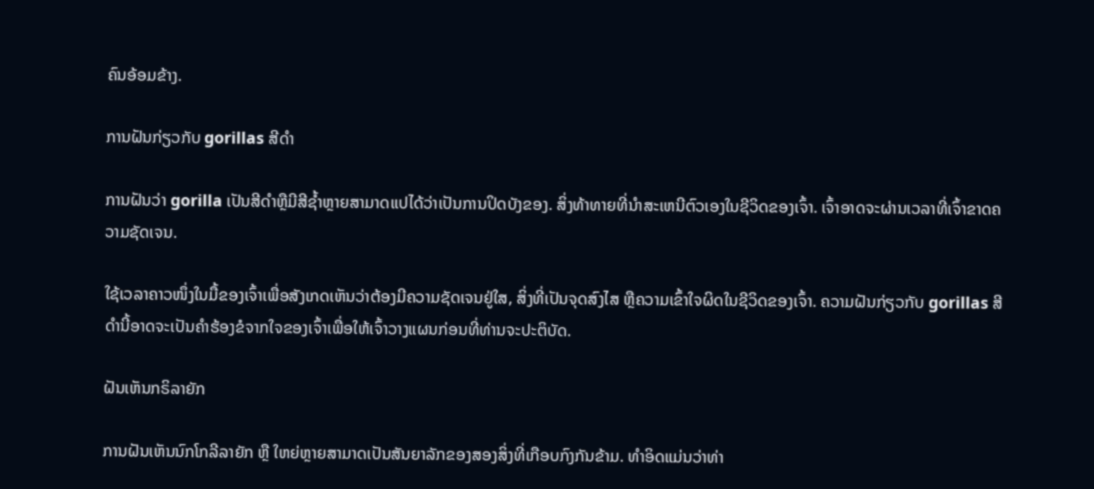ຄົນອ້ອມຂ້າງ.

ການຝັນກ່ຽວກັບ gorillas ສີດໍາ

ການຝັນວ່າ gorilla ເປັນສີດໍາຫຼືມີສີຊ້ຳຫຼາຍສາມາດແປໄດ້ວ່າເປັນການປິດບັງຂອງ. ສິ່ງທ້າທາຍທີ່ນໍາສະເຫນີຕົວເອງໃນຊີວິດຂອງເຈົ້າ. ເຈົ້າອາດຈະຜ່ານເວລາທີ່ເຈົ້າຂາດຄວາມຊັດເຈນ.

ໃຊ້ເວລາຄາວໜຶ່ງໃນມື້ຂອງເຈົ້າເພື່ອສັງເກດເຫັນວ່າຕ້ອງມີຄວາມຊັດເຈນຢູ່ໃສ, ສິ່ງທີ່ເປັນຈຸດສົງໄສ ຫຼືຄວາມເຂົ້າໃຈຜິດໃນຊີວິດຂອງເຈົ້າ. ຄວາມຝັນກ່ຽວກັບ gorillas ສີດໍານີ້ອາດຈະເປັນຄໍາຮ້ອງຂໍຈາກໃຈຂອງເຈົ້າເພື່ອໃຫ້ເຈົ້າວາງແຜນກ່ອນທີ່ທ່ານຈະປະຕິບັດ.

ຝັນເຫັນກຣິລາຍັກ

ການຝັນເຫັນນົກໂກລີລາຍັກ ຫຼື ໃຫຍ່ຫຼາຍສາມາດເປັນສັນຍາລັກຂອງສອງສິ່ງທີ່ເກືອບກົງກັນຂ້າມ. ທໍາອິດແມ່ນວ່າທ່າ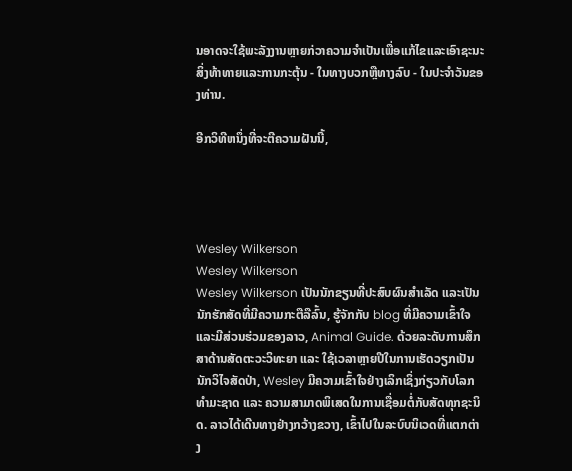ນອາດຈະໃຊ້ພະລັງງານຫຼາຍກ່ວາຄວາມຈໍາເປັນເພື່ອແກ້ໄຂແລະເອົາຊະນະສິ່ງທ້າທາຍແລະການກະຕຸ້ນ - ໃນທາງບວກຫຼືທາງລົບ - ໃນປະຈໍາວັນຂອງທ່ານ.

ອີກວິທີຫນຶ່ງທີ່ຈະຕີຄວາມຝັນນີ້,




Wesley Wilkerson
Wesley Wilkerson
Wesley Wilkerson ເປັນນັກຂຽນທີ່ປະສົບຜົນສຳເລັດ ແລະເປັນນັກຮັກສັດທີ່ມີຄວາມກະຕືລືລົ້ນ, ຮູ້ຈັກກັບ blog ທີ່ມີຄວາມເຂົ້າໃຈ ແລະມີສ່ວນຮ່ວມຂອງລາວ, Animal Guide. ດ້ວຍລະດັບການສຶກສາດ້ານສັດຕະວະວິທະຍາ ແລະ ໃຊ້ເວລາຫຼາຍປີໃນການເຮັດວຽກເປັນນັກວິໄຈສັດປ່າ, Wesley ມີຄວາມເຂົ້າໃຈຢ່າງເລິກເຊິ່ງກ່ຽວກັບໂລກທຳມະຊາດ ແລະ ຄວາມສາມາດພິເສດໃນການເຊື່ອມຕໍ່ກັບສັດທຸກຊະນິດ. ລາວໄດ້ເດີນທາງຢ່າງກວ້າງຂວາງ, ເຂົ້າໄປໃນລະບົບນິເວດທີ່ແຕກຕ່າງ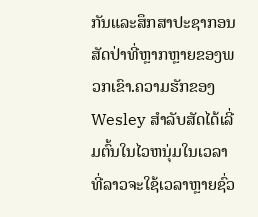ກັນແລະສຶກສາປະຊາກອນສັດປ່າທີ່ຫຼາກຫຼາຍຂອງພວກເຂົາ.ຄວາມຮັກຂອງ Wesley ສໍາລັບສັດໄດ້ເລີ່ມຕົ້ນໃນໄວຫນຸ່ມໃນເວລາທີ່ລາວຈະໃຊ້ເວລາຫຼາຍຊົ່ວ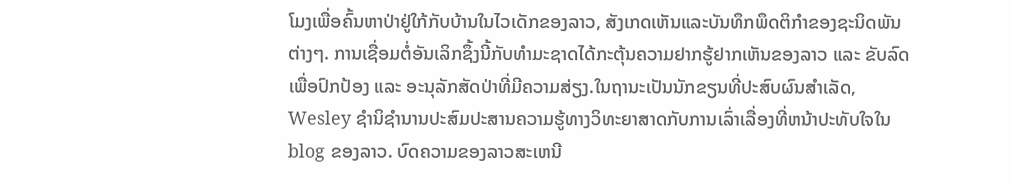ໂມງເພື່ອຄົ້ນຫາປ່າຢູ່ໃກ້ກັບບ້ານໃນໄວເດັກຂອງລາວ, ສັງເກດເຫັນແລະບັນທຶກພຶດຕິກໍາຂອງຊະນິດພັນຕ່າງໆ. ການເຊື່ອມຕໍ່ອັນເລິກຊຶ້ງນີ້ກັບທຳມະຊາດໄດ້ກະຕຸ້ນຄວາມຢາກຮູ້ຢາກເຫັນຂອງລາວ ແລະ ຂັບລົດເພື່ອປົກປ້ອງ ແລະ ອະນຸລັກສັດປ່າທີ່ມີຄວາມສ່ຽງ.ໃນຖານະເປັນນັກຂຽນທີ່ປະສົບຜົນສໍາເລັດ, Wesley ຊໍານິຊໍານານປະສົມປະສານຄວາມຮູ້ທາງວິທະຍາສາດກັບການເລົ່າເລື່ອງທີ່ຫນ້າປະທັບໃຈໃນ blog ຂອງລາວ. ບົດຄວາມຂອງລາວສະເຫນີ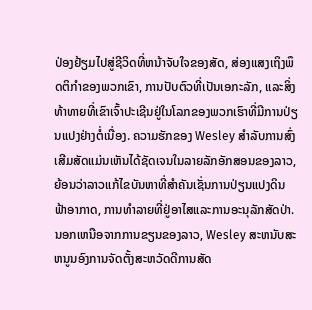ປ່ອງຢ້ຽມໄປສູ່ຊີວິດທີ່ຫນ້າຈັບໃຈຂອງສັດ, ສ່ອງແສງເຖິງພຶດຕິກໍາຂອງພວກເຂົາ, ການປັບຕົວທີ່ເປັນເອກະລັກ, ແລະສິ່ງທ້າທາຍທີ່ເຂົາເຈົ້າປະເຊີນຢູ່ໃນໂລກຂອງພວກເຮົາທີ່ມີການປ່ຽນແປງຢ່າງຕໍ່ເນື່ອງ. ຄວາມຮັກຂອງ Wesley ສໍາລັບການສົ່ງເສີມສັດແມ່ນເຫັນໄດ້ຊັດເຈນໃນລາຍລັກອັກສອນຂອງລາວ, ຍ້ອນວ່າລາວແກ້ໄຂບັນຫາທີ່ສໍາຄັນເຊັ່ນການປ່ຽນແປງດິນຟ້າອາກາດ, ການທໍາລາຍທີ່ຢູ່ອາໄສແລະການອະນຸລັກສັດປ່າ.ນອກເຫນືອຈາກການຂຽນຂອງລາວ, Wesley ສະຫນັບສະຫນູນອົງການຈັດຕັ້ງສະຫວັດດີການສັດ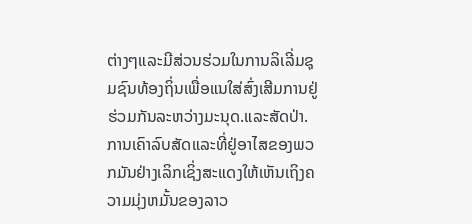ຕ່າງໆແລະມີສ່ວນຮ່ວມໃນການລິເລີ່ມຊຸມຊົນທ້ອງຖິ່ນເພື່ອແນໃສ່ສົ່ງເສີມການຢູ່ຮ່ວມກັນລະຫວ່າງມະນຸດ.ແລະສັດປ່າ. ການເຄົາລົບສັດແລະທີ່ຢູ່ອາໄສຂອງພວກມັນຢ່າງເລິກເຊິ່ງສະແດງໃຫ້ເຫັນເຖິງຄວາມມຸ່ງຫມັ້ນຂອງລາວ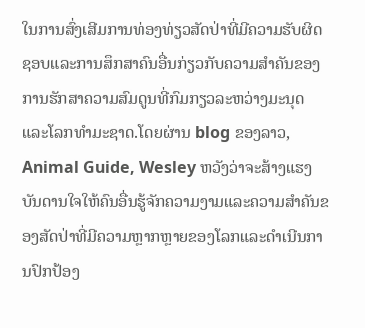ໃນການສົ່ງເສີມການທ່ອງທ່ຽວສັດປ່າທີ່ມີຄວາມຮັບຜິດຊອບແລະການສຶກສາຄົນອື່ນກ່ຽວກັບຄວາມສໍາຄັນຂອງການຮັກສາຄວາມສົມດູນທີ່ກົມກຽວລະຫວ່າງມະນຸດແລະໂລກທໍາມະຊາດ.ໂດຍຜ່ານ blog ຂອງລາວ, Animal Guide, Wesley ຫວັງວ່າຈະສ້າງແຮງບັນດານໃຈໃຫ້ຄົນອື່ນຮູ້ຈັກຄວາມງາມແລະຄວາມສໍາຄັນຂອງສັດປ່າທີ່ມີຄວາມຫຼາກຫຼາຍຂອງໂລກແລະດໍາເນີນການປົກປ້ອງ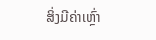ສິ່ງມີຄ່າເຫຼົ່າ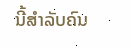ນີ້ສໍາລັບຄົນ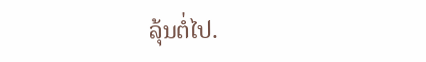ລຸ້ນຕໍ່ໄປ.